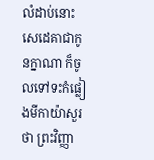លំដាប់នោះសេដេគាជាកូនក្នាណា ក៏ចូលទៅទះកំផ្លៀងមីកាយ៉ាសួរថា ព្រះវិញ្ញា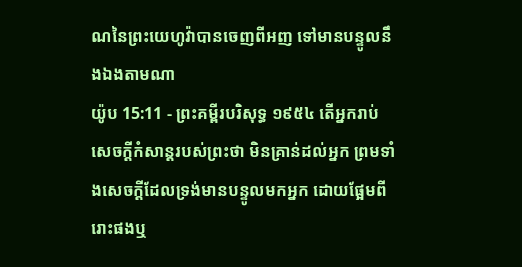ណនៃព្រះយេហូវ៉ាបានចេញពីអញ ទៅមានបន្ទូលនឹងឯងតាមណា
យ៉ូប 15:11 - ព្រះគម្ពីរបរិសុទ្ធ ១៩៥៤ តើអ្នករាប់សេចក្ដីកំសាន្តរបស់ព្រះថា មិនគ្រាន់ដល់អ្នក ព្រមទាំងសេចក្ដីដែលទ្រង់មានបន្ទូលមកអ្នក ដោយផ្អែមពីរោះផងឬ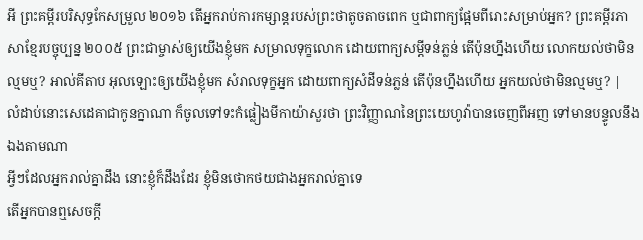អី ព្រះគម្ពីរបរិសុទ្ធកែសម្រួល ២០១៦ តើអ្នករាប់ការកម្សាន្តរបស់ព្រះថាតូចតាចពេក ឬជាពាក្យផ្អែមពីរោះសម្រាប់អ្នក? ព្រះគម្ពីរភាសាខ្មែរបច្ចុប្បន្ន ២០០៥ ព្រះជាម្ចាស់ឲ្យយើងខ្ញុំមក សម្រាលទុក្ខលោក ដោយពាក្យសម្ដីទន់ភ្លន់ តើប៉ុនហ្នឹងហើយ លោកយល់ថាមិនល្មមឬ? អាល់គីតាប អុលឡោះឲ្យយើងខ្ញុំមក សំរាលទុក្ខអ្នក ដោយពាក្យសំដីទន់ភ្លន់ តើប៉ុនហ្នឹងហើយ អ្នកយល់ថាមិនល្មមឬ? |
លំដាប់នោះសេដេគាជាកូនក្នាណា ក៏ចូលទៅទះកំផ្លៀងមីកាយ៉ាសួរថា ព្រះវិញ្ញាណនៃព្រះយេហូវ៉ាបានចេញពីអញ ទៅមានបន្ទូលនឹងឯងតាមណា
អ្វីៗដែលអ្នករាល់គ្នាដឹង នោះខ្ញុំក៏ដឹងដែរ ខ្ញុំមិនថោកថយជាងអ្នករាល់គ្នាទេ
តើអ្នកបានឮសេចក្ដី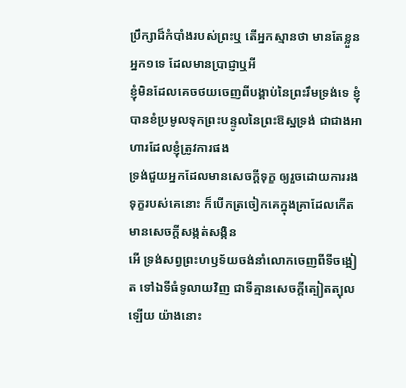ប្រឹក្សាដ៏កំបាំងរបស់ព្រះឬ តើអ្នកស្មានថា មានតែខ្លួនអ្នក១ទេ ដែលមានប្រាជ្ញាឬអី
ខ្ញុំមិនដែលគេចថយចេញពីបង្គាប់នៃព្រះរឹមទ្រង់ទេ ខ្ញុំបានខំប្រមូលទុកព្រះបន្ទូលនៃព្រះឱស្ឋទ្រង់ ជាជាងអាហារដែលខ្ញុំត្រូវការផង
ទ្រង់ជួយអ្នកដែលមានសេចក្ដីទុក្ខ ឲ្យរួចដោយការរងទុក្ខរបស់គេនោះ ក៏បើកត្រចៀកគេក្នុងគ្រាដែលកើតមានសេចក្ដីសង្កត់សង្កិន
អើ ទ្រង់សព្វព្រះហឫទ័យចង់នាំលោកចេញពីទីចង្អៀត ទៅឯទីធំទូលាយវិញ ជាទីគ្មានសេចក្ដីត្បៀតត្បុលឡើយ យ៉ាងនោះ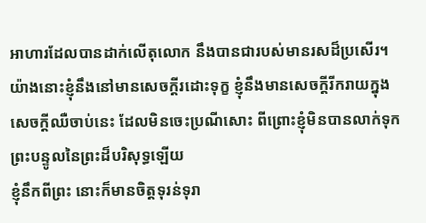អាហារដែលបានដាក់លើតុលោក នឹងបានជារបស់មានរសដ៏ប្រសើរ។
យ៉ាងនោះខ្ញុំនឹងនៅមានសេចក្ដីរដោះទុក្ខ ខ្ញុំនឹងមានសេចក្ដីរីករាយក្នុងសេចក្ដីឈឺចាប់នេះ ដែលមិនចេះប្រណីសោះ ពីព្រោះខ្ញុំមិនបានលាក់ទុកព្រះបន្ទូលនៃព្រះដ៏បរិសុទ្ធឡើយ
ខ្ញុំនឹកពីព្រះ នោះក៏មានចិត្តទុរន់ទុរា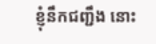ខ្ញុំនឹកជញ្ជឹង នោះ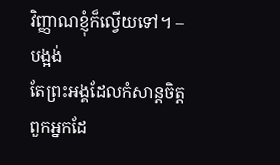វិញ្ញាណខ្ញុំក៏ល្វើយទៅ។ –បង្អង់
តែព្រះអង្គដែលកំសាន្តចិត្តពួកអ្នកដែ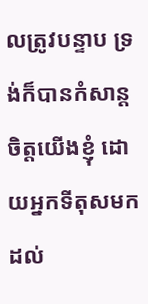លត្រូវបន្ទាប ទ្រង់ក៏បានកំសាន្តចិត្តយើងខ្ញុំ ដោយអ្នកទីតុសមកដល់